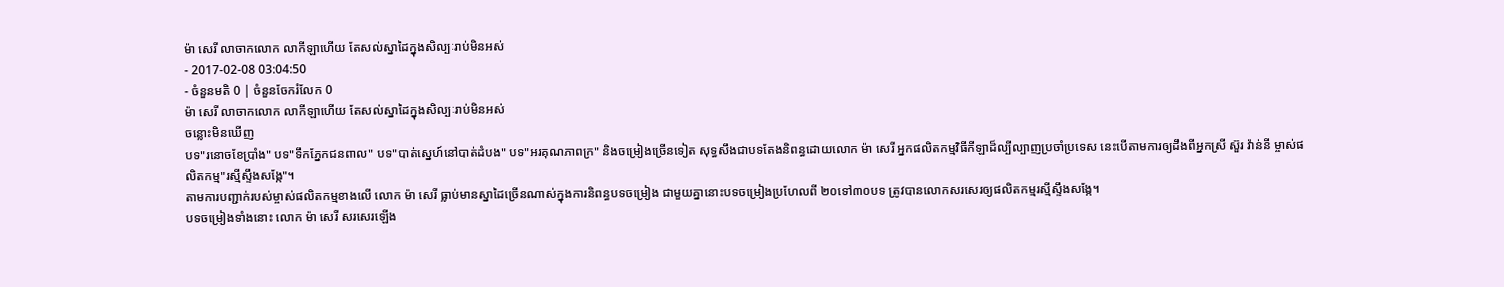ម៉ា សេរី លាចាកលោក លាកីឡាហើយ តែសល់ស្នាដៃក្នុងសិល្បៈរាប់មិនអស់
- 2017-02-08 03:04:50
- ចំនួនមតិ 0 | ចំនួនចែករំលែក 0
ម៉ា សេរី លាចាកលោក លាកីឡាហើយ តែសល់ស្នាដៃក្នុងសិល្បៈរាប់មិនអស់
ចន្លោះមិនឃើញ
បទ"រនោចខែប្រាំង" បទ"ទឹកភ្នែកជនពាល" បទ"បាត់ស្នេហ៍នៅបាត់ដំបង" បទ"អរគុណភាពក្រ" និងចម្រៀងច្រើនទៀត សុទ្ធសឹងជាបទតែងនិពន្ធដោយលោក ម៉ា សេរី អ្នកផលិតកម្មវិធីកីឡាដ៏ល្បីល្បាញប្រចាំប្រទេស នេះបើតាមការឲ្យដឹងពីអ្នកស្រី ស៊ួរ វ៉ាន់នី ម្ចាស់ផលិតកម្ម"រស្មីស្ទឹងសង្កែ"។
តាមការបញ្ជាក់របស់ម្ចាស់ផលិតកម្មខាងលើ លោក ម៉ា សេរី ធ្លាប់មានស្នាដៃច្រើនណាស់ក្នុងការនិពន្ធបទចម្រៀង ជាមួយគ្នានោះបទចម្រៀងប្រហែលពី ២០ទៅ៣០បទ ត្រូវបានលោកសរសេរឲ្យផលិតកម្មរស្មីស្ទឹងសង្កែ។
បទចម្រៀងទាំងនោះ លោក ម៉ា សេរី សរសេរឡើង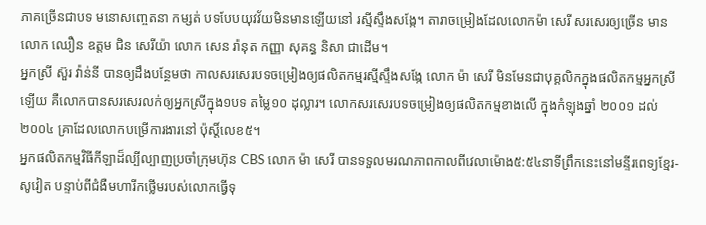ភាគច្រើនជាបទ មនោសញ្ចេតនា កម្សត់ បទបែបយុវវ័យមិនមានឡើយនៅ រស្មីស្ទឹងសង្កែ។ តារាចម្រៀងដែលលោកម៉ា សេរី សរសេរឲ្យច្រើន មាន លោក ឈឿន ឧត្ដម ជិន សេរីយ៉ា លោក សេន រ៉ានុត កញ្ញា សុគន្ធ និសា ជាដើម។
អ្នកស្រី ស៊ួរ វ៉ាន់នី បានឲ្យដឹងបន្ថែមថា កាលសរសេរបទចម្រៀងឲ្យផលិតកម្មរស្មីស្ទឹងសង្កែ លោក ម៉ា សេរី មិនមែនជាបុគ្គលិកក្នុងផលិតកម្មអ្នកស្រីឡើយ គឺលោកបានសរសេរលក់ឲ្យអ្នកស្រីក្នុង១បទ តម្លៃ១០ ដុល្លារ។ លោកសរសេរបទចម្រៀងឲ្យផលិតកម្មខាងលើ ក្នុងកំឡុងឆ្នាំ ២០០១ ដល់២០០៤ គ្រាដែលលោកបម្រើការងារនៅ ប៉ុស្ដិ៍លេខ៥។
អ្នកផលិតកម្មវិធីកីឡាដ៏ល្បីល្បាញប្រចាំក្រុមហ៊ុន CBS លោក ម៉ា សេរី បានទទួលមរណភាពកាលពីវេលាម៉ោង៥:៥៤នាទីព្រឹកនេះនៅមន្ទីរពេទ្យខ្មែរ-សូវៀត បន្ទាប់ពីជំងឺមហារីកថ្លើមរបស់លោកធ្វើទុ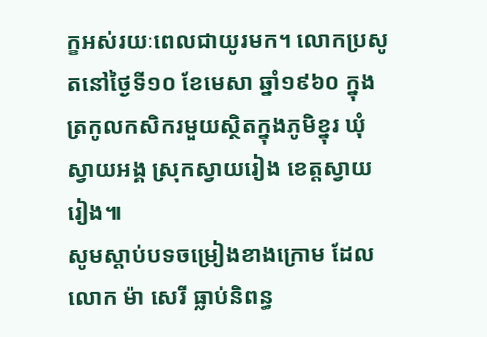ក្ខអស់រយៈពេលជាយូរមក។ លោកប្រសូតនៅថ្ងៃទី១០ ខែមេសា ឆ្នាំ១៩៦០ ក្នុងត្រកូលកសិករមួយស្ថិតក្នុងភូមិខ្នុរ ឃុំ ស្វាយអង្គ ស្រុកស្វាយរៀង ខេត្តស្វាយរៀង៕
សូមស្ដាប់បទចម្រៀងខាងក្រោម ដែល លោក ម៉ា សេរី ធ្លាប់និពន្ធ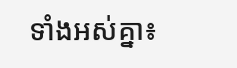ទាំងអស់គ្នា៖